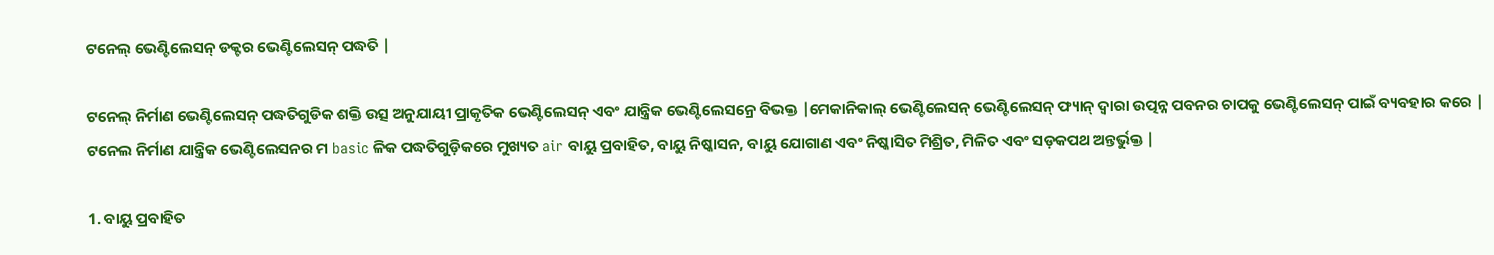ଟନେଲ୍ ଭେଣ୍ଟିଲେସନ୍ ଡକ୍ଟର ଭେଣ୍ଟିଲେସନ୍ ପଦ୍ଧତି |

ଟନେଲ୍ ନିର୍ମାଣ ଭେଣ୍ଟିଲେସନ୍ ପଦ୍ଧତିଗୁଡିକ ଶକ୍ତି ଉତ୍ସ ଅନୁଯାୟୀ ପ୍ରାକୃତିକ ଭେଣ୍ଟିଲେସନ୍ ଏବଂ ଯାନ୍ତ୍ରିକ ଭେଣ୍ଟିଲେସନ୍ରେ ବିଭକ୍ତ |ମେକାନିକାଲ୍ ଭେଣ୍ଟିଲେସନ୍ ଭେଣ୍ଟିଲେସନ୍ ଫ୍ୟାନ୍ ଦ୍ୱାରା ଉତ୍ପନ୍ନ ପବନର ଚାପକୁ ଭେଣ୍ଟିଲେସନ୍ ପାଇଁ ବ୍ୟବହାର କରେ |
ଟନେଲ ନିର୍ମାଣ ଯାନ୍ତ୍ରିକ ଭେଣ୍ଟିଲେସନର ମ basic ଳିକ ପଦ୍ଧତିଗୁଡ଼ିକରେ ମୁଖ୍ୟତ air ବାୟୁ ପ୍ରବାହିତ, ବାୟୁ ନିଷ୍କାସନ, ବାୟୁ ଯୋଗାଣ ଏବଂ ନିଷ୍କାସିତ ମିଶ୍ରିତ, ମିଳିତ ଏବଂ ସଡ଼କପଥ ଅନ୍ତର୍ଭୁକ୍ତ |

1. ବାୟୁ ପ୍ରବାହିତ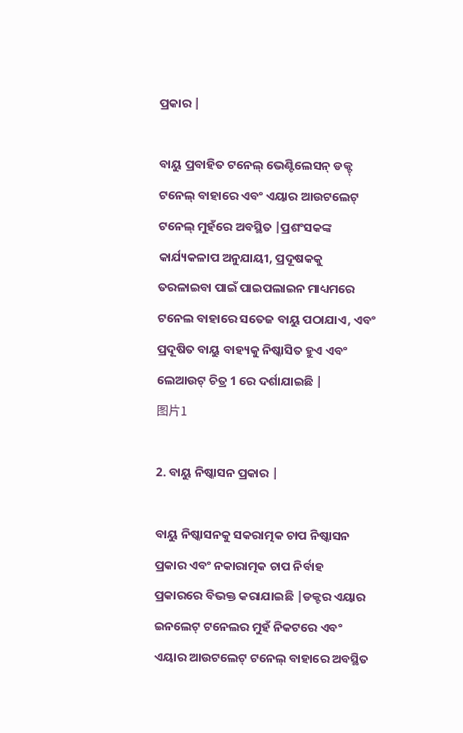ପ୍ରକାର |

ବାୟୁ ପ୍ରବାହିତ ଟନେଲ୍ ଭେଣ୍ଟିଲେସନ୍ ଡକ୍ଟ୍ ଟନେଲ୍ ବାହାରେ ଏବଂ ଏୟାର ଆଉଟଲେଟ୍ ଟନେଲ୍ ମୁହଁରେ ଅବସ୍ଥିତ |ପ୍ରଶଂସକଙ୍କ କାର୍ଯ୍ୟକଳାପ ଅନୁଯାୟୀ, ପ୍ରଦୂଷକକୁ ତରଳାଇବା ପାଇଁ ପାଇପଲାଇନ ମାଧ୍ୟମରେ ଟନେଲ ବାହାରେ ସତେଜ ବାୟୁ ପଠାଯାଏ, ଏବଂ ପ୍ରଦୂଷିତ ବାୟୁ ବାହ୍ୟକୁ ନିଷ୍କାସିତ ହୁଏ ଏବଂ ଲେଆଉଟ୍ ଚିତ୍ର 1 ରେ ଦର୍ଶାଯାଇଛି |
图片1

2. ବାୟୁ ନିଷ୍କାସନ ପ୍ରକାର |

ବାୟୁ ନିଷ୍କାସନକୁ ସକରାତ୍ମକ ଚାପ ନିଷ୍କାସନ ପ୍ରକାର ଏବଂ ନକାରାତ୍ମକ ଚାପ ନିର୍ବାହ ପ୍ରକାରରେ ବିଭକ୍ତ କରାଯାଇଛି |ଡକ୍ଟର ଏୟାର ଇନଲେଟ୍ ଟନେଲର ମୁହଁ ନିକଟରେ ଏବଂ ଏୟାର ଆଉଟଲେଟ୍ ଟନେଲ୍ ବାହାରେ ଅବସ୍ଥିତ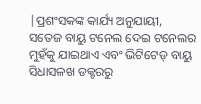|ପ୍ରଶଂସକଙ୍କ କାର୍ଯ୍ୟ ଅନୁଯାୟୀ, ସତେଜ ବାୟୁ ଟନେଲ ଦେଇ ଟନେଲର ମୁହଁକୁ ଯାଇଥାଏ ଏବଂ ଭିଟିଟେଡ୍ ବାୟୁ ସିଧାସଳଖ ଡକ୍ଟରରୁ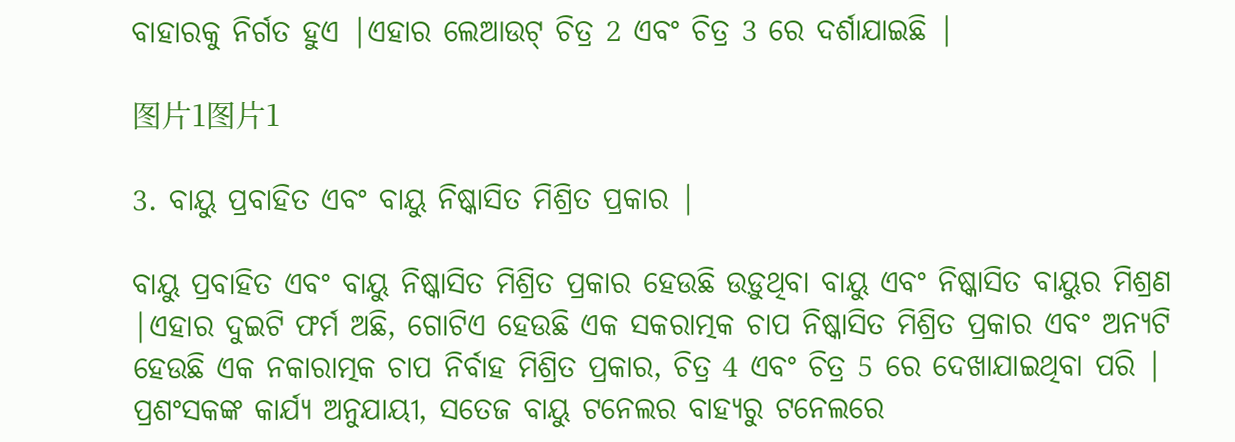ବାହାରକୁ ନିର୍ଗତ ହୁଏ |ଏହାର ଲେଆଉଟ୍ ଚିତ୍ର 2 ଏବଂ ଚିତ୍ର 3 ରେ ଦର୍ଶାଯାଇଛି |

图片1图片1

3. ବାୟୁ ପ୍ରବାହିତ ଏବଂ ବାୟୁ ନିଷ୍କାସିତ ମିଶ୍ରିତ ପ୍ରକାର |

ବାୟୁ ପ୍ରବାହିତ ଏବଂ ବାୟୁ ନିଷ୍କାସିତ ମିଶ୍ରିତ ପ୍ରକାର ହେଉଛି ଉଡ଼ୁଥିବା ବାୟୁ ଏବଂ ନିଷ୍କାସିତ ବାୟୁର ମିଶ୍ରଣ |ଏହାର ଦୁଇଟି ଫର୍ମ ଅଛି, ଗୋଟିଏ ହେଉଛି ଏକ ସକରାତ୍ମକ ଚାପ ନିଷ୍କାସିତ ମିଶ୍ରିତ ପ୍ରକାର ଏବଂ ଅନ୍ୟଟି ହେଉଛି ଏକ ନକାରାତ୍ମକ ଚାପ ନିର୍ବାହ ମିଶ୍ରିତ ପ୍ରକାର, ଚିତ୍ର 4 ଏବଂ ଚିତ୍ର 5 ରେ ଦେଖାଯାଇଥିବା ପରି |
ପ୍ରଶଂସକଙ୍କ କାର୍ଯ୍ୟ ଅନୁଯାୟୀ, ସତେଜ ବାୟୁ ଟନେଲର ବାହ୍ୟରୁ ଟନେଲରେ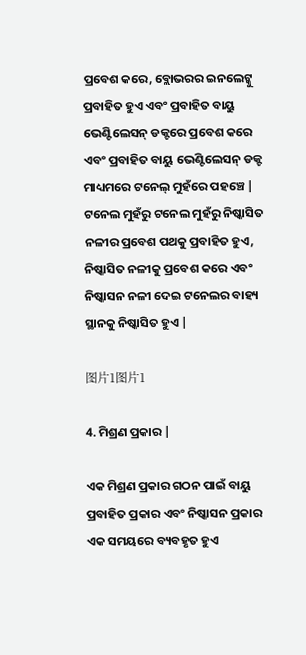ପ୍ରବେଶ କରେ, ବ୍ଲୋଭରର ଇନଲେଟ୍କୁ ପ୍ରବାହିତ ହୁଏ ଏବଂ ପ୍ରବାହିତ ବାୟୁ ଭେଣ୍ଟିଲେସନ୍ ଡକ୍ଟରେ ପ୍ରବେଶ କରେ ଏବଂ ପ୍ରବାହିତ ବାୟୁ ଭେଣ୍ଟିଲେସନ୍ ଡକ୍ଟ ମାଧ୍ୟମରେ ଟନେଲ୍ ମୁହଁରେ ପହଞ୍ଚେ | ଟନେଲ ମୁହଁରୁ ଟନେଲ ମୁହଁରୁ ନିଷ୍କାସିତ ନଳୀର ପ୍ରବେଶ ପଥକୁ ପ୍ରବାହିତ ହୁଏ, ନିଷ୍କାସିତ ନଳୀକୁ ପ୍ରବେଶ କରେ ଏବଂ ନିଷ୍କାସନ ନଳୀ ଦେଇ ଟନେଲର ବାହ୍ୟ ସ୍ଥାନକୁ ନିଷ୍କାସିତ ହୁଏ |

图片1图片1

4. ମିଶ୍ରଣ ପ୍ରକାର |

ଏକ ମିଶ୍ରଣ ପ୍ରକାର ଗଠନ ପାଇଁ ବାୟୁ ପ୍ରବାହିତ ପ୍ରକାର ଏବଂ ନିଷ୍କାସନ ପ୍ରକାର ଏକ ସମୟରେ ବ୍ୟବହୃତ ହୁଏ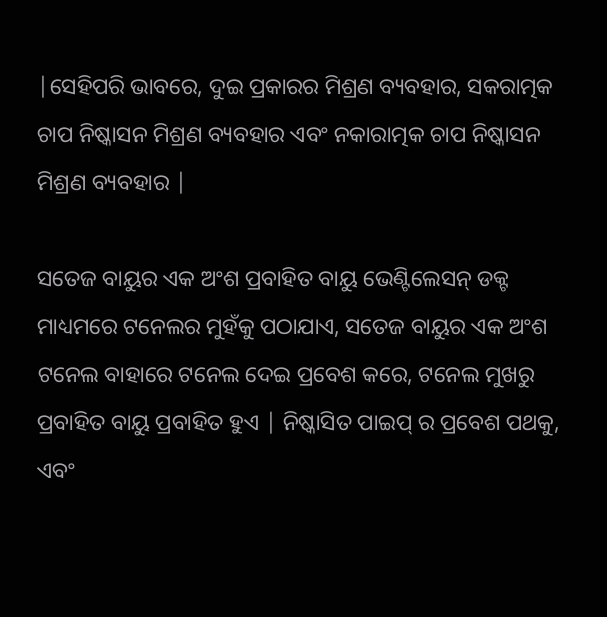|ସେହିପରି ଭାବରେ, ଦୁଇ ପ୍ରକାରର ମିଶ୍ରଣ ବ୍ୟବହାର, ସକରାତ୍ମକ ଚାପ ନିଷ୍କାସନ ମିଶ୍ରଣ ବ୍ୟବହାର ଏବଂ ନକାରାତ୍ମକ ଚାପ ନିଷ୍କାସନ ମିଶ୍ରଣ ବ୍ୟବହାର |

ସତେଜ ବାୟୁର ଏକ ଅଂଶ ପ୍ରବାହିତ ବାୟୁ ଭେଣ୍ଟିଲେସନ୍ ଡକ୍ଟ ମାଧ୍ୟମରେ ଟନେଲର ମୁହଁକୁ ପଠାଯାଏ, ସତେଜ ବାୟୁର ଏକ ଅଂଶ ଟନେଲ ବାହାରେ ଟନେଲ ଦେଇ ପ୍ରବେଶ କରେ, ଟନେଲ ମୁଖରୁ ପ୍ରବାହିତ ବାୟୁ ପ୍ରବାହିତ ହୁଏ | ନିଷ୍କାସିତ ପାଇପ୍ ର ପ୍ରବେଶ ପଥକୁ, ଏବଂ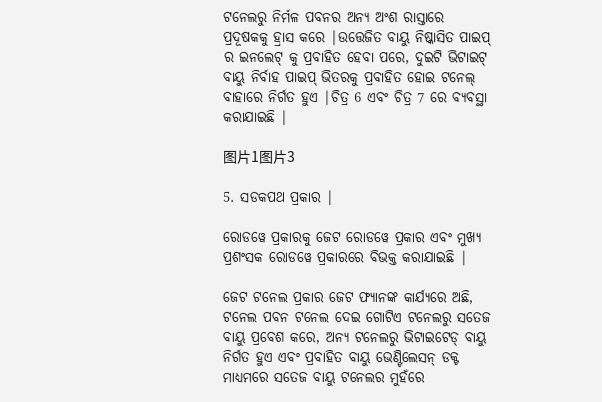ଟନେଲରୁ ନିର୍ମଳ ପବନର ଅନ୍ୟ ଅଂଶ ରାସ୍ତାରେ ପ୍ରଦୂଷକକୁ ହ୍ରାସ କରେ |ଉତ୍ତେଜିତ ବାୟୁ ନିଷ୍କାସିତ ପାଇପ୍ ର ଇନଲେଟ୍ କୁ ପ୍ରବାହିତ ହେବା ପରେ, ଦୁଇଟି ଭିଟାଇଟ୍ ବାୟୁ ନିର୍ବାହ ପାଇପ୍ ଭିତରକୁ ପ୍ରବାହିତ ହୋଇ ଟନେଲ୍ ବାହାରେ ନିର୍ଗତ ହୁଏ |ଚିତ୍ର 6 ଏବଂ ଚିତ୍ର 7 ରେ ବ୍ୟବସ୍ଥା କରାଯାଇଛି |

图片1图片3

5. ସଡକପଥ ପ୍ରକାର |

ରୋଡୱେ ପ୍ରକାରକୁ ଜେଟ ରୋଡୱେ ପ୍ରକାର ଏବଂ ମୁଖ୍ୟ ପ୍ରଶଂସକ ରୋଡୱେ ପ୍ରକାରରେ ବିଭକ୍ତ କରାଯାଇଛି |

ଜେଟ ଟନେଲ ପ୍ରକାର ଜେଟ ଫ୍ୟାନଙ୍କ କାର୍ଯ୍ୟରେ ଅଛି, ଟନେଲ ପବନ ଟନେଲ ଦେଇ ଗୋଟିଏ ଟନେଲରୁ ସତେଜ ବାୟୁ ପ୍ରବେଶ କରେ, ଅନ୍ୟ ଟନେଲରୁ ଭିଟାଇଟେଡ୍ ବାୟୁ ନିର୍ଗତ ହୁଏ ଏବଂ ପ୍ରବାହିତ ବାୟୁ ଭେଣ୍ଟିଲେସନ୍ ଡକ୍ଟ ମାଧ୍ୟମରେ ସତେଜ ବାୟୁ ଟନେଲର ମୁହଁରେ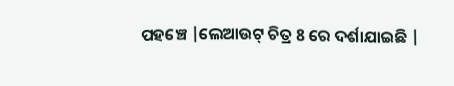ପହଞ୍ଚେ |ଲେଆଉଟ୍ ଚିତ୍ର 8 ରେ ଦର୍ଶାଯାଇଛି |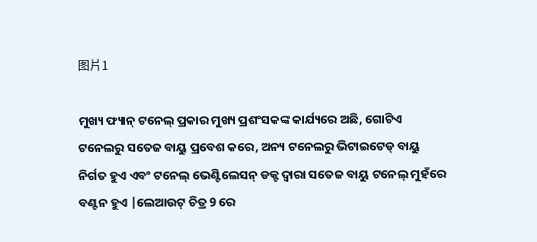图片1

ମୁଖ୍ୟ ଫ୍ୟାନ୍ ଟନେଲ୍ ପ୍ରକାର ମୁଖ୍ୟ ପ୍ରଶଂସକଙ୍କ କାର୍ଯ୍ୟରେ ଅଛି, ଗୋଟିଏ ଟନେଲରୁ ସତେଜ ବାୟୁ ପ୍ରବେଶ କରେ, ଅନ୍ୟ ଟନେଲରୁ ଭିଟାଇଟେଡ୍ ବାୟୁ ନିର୍ଗତ ହୁଏ ଏବଂ ଟନେଲ୍ ଭେଣ୍ଟିଲେସନ୍ ଡକ୍ଟ ଦ୍ୱାରା ସତେଜ ବାୟୁ ଟନେଲ୍ ମୁହଁରେ ବଣ୍ଟନ ହୁଏ |ଲେଆଉଟ୍ ଚିତ୍ର 9 ରେ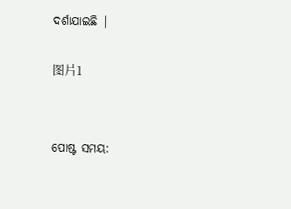ଦର୍ଶାଯାଇଛି |

图片1


ପୋଷ୍ଟ ସମୟ: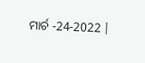ମାର୍ଚ -24-2022 |